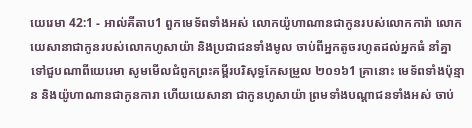យេរេមា 42:1 - អាល់គីតាប1 ពួកមេទ័ពទាំងអស់ លោកយ៉ូហាណានជាកូនរបស់លោកការ៉ា លោកយេសានាជាកូនរបស់លោកហូសាយ៉ា និងប្រជាជនទាំងមូល ចាប់ពីអ្នកតូចរហូតដល់អ្នកធំ នាំគ្នាទៅជួបណាពីយេរេមា សូមមើលជំពូកព្រះគម្ពីរបរិសុទ្ធកែសម្រួល ២០១៦1 គ្រានោះ មេទ័ពទាំងប៉ុន្មាន និងយ៉ូហាណានជាកូនការា ហើយយេសានា ជាកូនហូសាយ៉ា ព្រមទាំងបណ្ដាជនទាំងអស់ ចាប់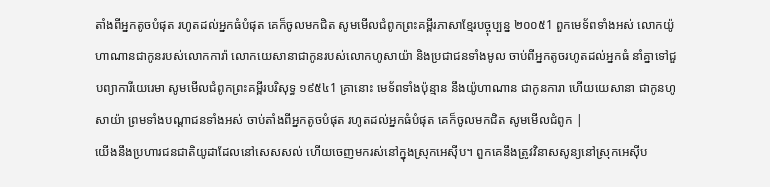តាំងពីអ្នកតូចបំផុត រហូតដល់អ្នកធំបំផុត គេក៏ចូលមកជិត សូមមើលជំពូកព្រះគម្ពីរភាសាខ្មែរបច្ចុប្បន្ន ២០០៥1 ពួកមេទ័ពទាំងអស់ លោកយ៉ូហាណានជាកូនរបស់លោកការ៉ា លោកយេសានាជាកូនរបស់លោកហូសាយ៉ា និងប្រជាជនទាំងមូល ចាប់ពីអ្នកតូចរហូតដល់អ្នកធំ នាំគ្នាទៅជួបព្យាការីយេរេមា សូមមើលជំពូកព្រះគម្ពីរបរិសុទ្ធ ១៩៥៤1 គ្រានោះ មេទ័ពទាំងប៉ុន្មាន នឹងយ៉ូហាណាន ជាកូនការា ហើយយេសានា ជាកូនហូសាយ៉ា ព្រមទាំងបណ្តាជនទាំងអស់ ចាប់តាំងពីអ្នកតូចបំផុត រហូតដល់អ្នកធំបំផុត គេក៏ចូលមកជិត សូមមើលជំពូក |
យើងនឹងប្រហារជនជាតិយូដាដែលនៅសេសសល់ ហើយចេញមករស់នៅក្នុងស្រុកអេស៊ីប។ ពួកគេនឹងត្រូវវិនាសសូន្យនៅស្រុកអេស៊ីប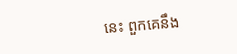នេះ ពួកគេនឹង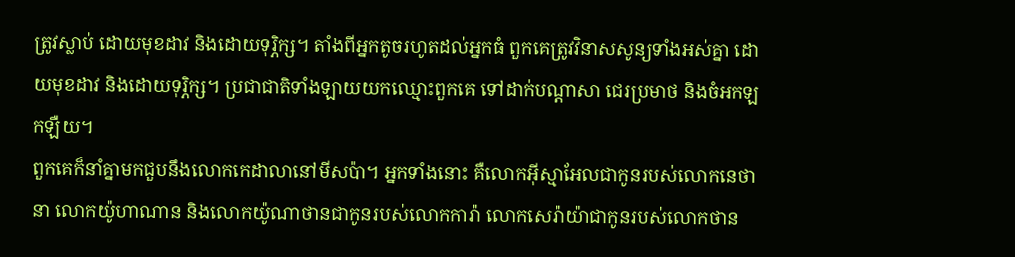ត្រូវស្លាប់ ដោយមុខដាវ និងដោយទុរ្ភិក្ស។ តាំងពីអ្នកតូចរហូតដល់អ្នកធំ ពួកគេត្រូវវិនាសសូន្យទាំងអស់គ្នា ដោយមុខដាវ និងដោយទុរ្ភិក្ស។ ប្រជាជាតិទាំងឡាយយកឈ្មោះពួកគេ ទៅដាក់បណ្ដាសា ជេរប្រមាថ និងចំអកឡកឡឺយ។
ពួកគេក៏នាំគ្នាមកជួបនឹងលោកកេដាលានៅមីសប៉ា។ អ្នកទាំងនោះ គឺលោកអ៊ីស្មាអែលជាកូនរបស់លោកនេថានា លោកយ៉ូហាណាន និងលោកយ៉ូណាថានជាកូនរបស់លោកការ៉ា លោកសេរ៉ាយ៉ាជាកូនរបស់លោកថាន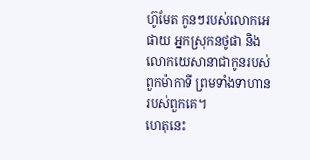ហ៊ូមែត កូនៗរបស់លោកអេផាយ អ្នកស្រុកនថូផា និងលោកយេសានាជាកូនរបស់ពួកម៉ាកាទី ព្រមទាំងទាហានរបស់ពួកគេ។
ហេតុនេះ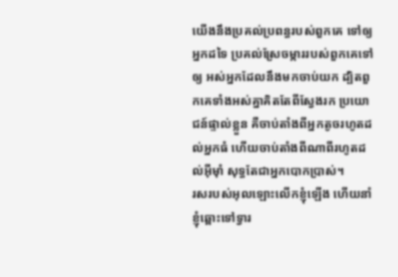យើងនឹងប្រគល់ប្រពន្ធរបស់ពួកគេ ទៅឲ្យអ្នកដទៃ ប្រគល់ស្រែចម្ការរបស់ពួកគេទៅឲ្យ អស់អ្នកដែលនឹងមកចាប់យក ដ្បិតពួកគេទាំងអស់គ្នាគិតតែពីស្វែងរក ប្រយោជន៍ផ្ទាល់ខ្លួន គឺចាប់តាំងពីអ្នកតូចរហូតដល់អ្នកធំ ហើយចាប់តាំងពីណាពីរហូតដល់អ៊ីមុាំ សុទ្ធតែជាអ្នកបោកប្រាស់។
រសរបស់អុលឡោះលើកខ្ញុំឡើង ហើយនាំខ្ញុំឆ្ពោះទៅទ្វារ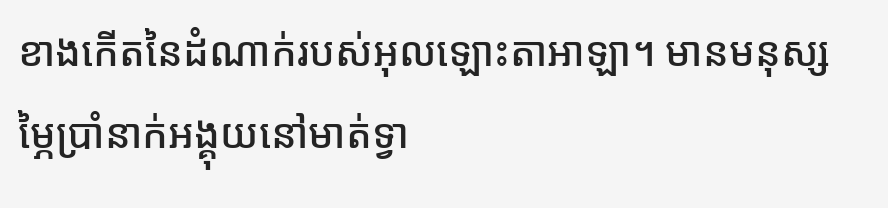ខាងកើតនៃដំណាក់របស់អុលឡោះតាអាឡា។ មានមនុស្សម្ភៃប្រាំនាក់អង្គុយនៅមាត់ទ្វា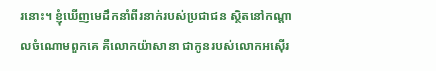រនោះ។ ខ្ញុំឃើញមេដឹកនាំពីរនាក់របស់ប្រជាជន ស្ថិតនៅកណ្ដាលចំណោមពួកគេ គឺលោកយ៉ាសានា ជាកូនរបស់លោកអស៊ើរ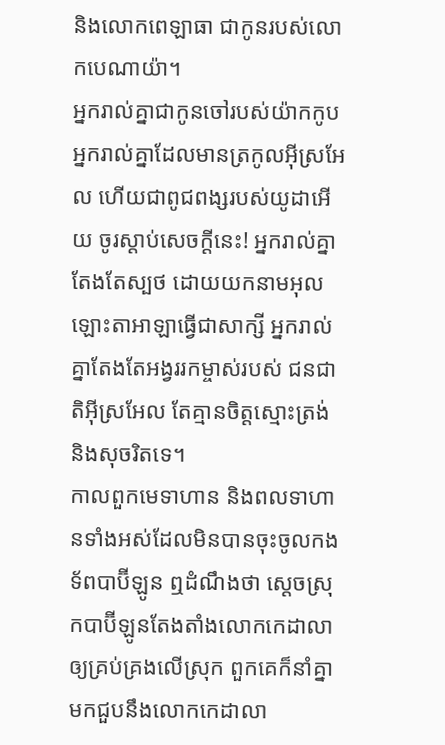និងលោកពេឡាធា ជាកូនរបស់លោកបេណាយ៉ា។
អ្នករាល់គ្នាជាកូនចៅរបស់យ៉ាកកូប អ្នករាល់គ្នាដែលមានត្រកូលអ៊ីស្រអែល ហើយជាពូជពង្សរបស់យូដាអើយ ចូរស្ដាប់សេចក្ដីនេះ! អ្នករាល់គ្នាតែងតែស្បថ ដោយយកនាមអុលឡោះតាអាឡាធ្វើជាសាក្សី អ្នករាល់គ្នាតែងតែអង្វររកម្ចាស់របស់ ជនជាតិអ៊ីស្រអែល តែគ្មានចិត្តស្មោះត្រង់ និងសុចរិតទេ។
កាលពួកមេទាហាន និងពលទាហានទាំងអស់ដែលមិនបានចុះចូលកងទ័ពបាប៊ីឡូន ឮដំណឹងថា ស្តេចស្រុកបាប៊ីឡូនតែងតាំងលោកកេដាលា ឲ្យគ្រប់គ្រងលើស្រុក ពួកគេក៏នាំគ្នាមកជួបនឹងលោកកេដាលា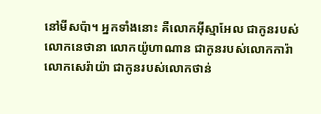នៅមីសប៉ា។ អ្នកទាំងនោះ គឺលោកអ៊ីស្មាអែល ជាកូនរបស់លោកនេថានា លោកយ៉ូហាណាន ជាកូនរបស់លោកការ៉ា លោកសេរ៉ាយ៉ា ជាកូនរបស់លោកថាន់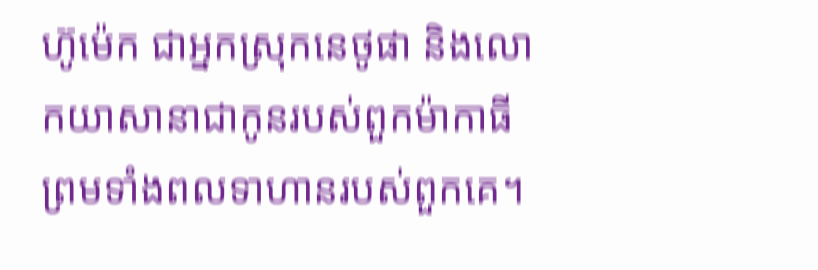ហ៊ូម៉េក ជាអ្នកស្រុកនេថូផា និងលោកយាសានាជាកូនរបស់ពួកម៉ាកាធី ព្រមទាំងពលទាហានរបស់ពួកគេ។